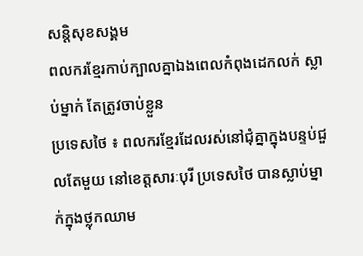សន្តិសុខសង្គម
ពលករខ្មែរកាប់ក្បាលគ្នាឯងពេលកំពុងដេកលក់ ស្លាប់ម្នាក់ តែត្រូវចាប់ខ្លួន
ប្រទេសថៃ ៖ ពលករខ្មែរដែលរស់នៅជុំគ្នាក្នុងបន្ទប់ជួលតែមួយ នៅខេត្តសារៈបុរី ប្រទេសថៃ បានស្លាប់ម្នាក់ក្នុងថ្លុកឈាម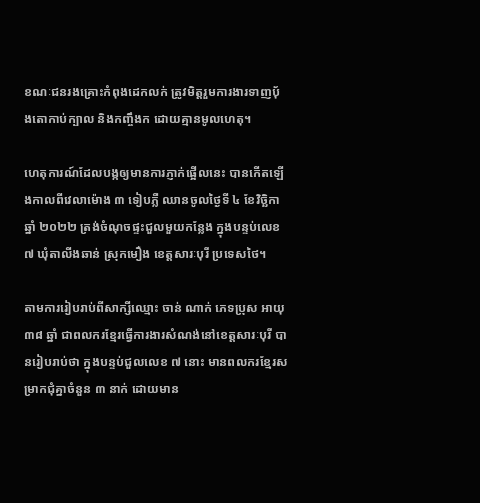ខណៈជនរងគ្រោះកំពុងដេកលក់ ត្រូវមិត្តរួមការងារទាញបុ័ងតោកាប់ក្បាល និងកញ្ចឹងក ដោយគ្មានមូលហេតុ។

ហេតុការណ៍ដែលបង្កឲ្យមានការភ្ញាក់ផ្អើលនេះ បានកើតឡើងកាលពីវេលាម៉ោង ៣ ទៀបភ្លឺ ឈានចូលថ្ងៃទី ៤ ខែវិច្ឆិកា ឆ្នាំ ២០២២ ត្រង់ចំណុចផ្ទះជួលមួយកន្លែង ក្នុងបន្ទប់លេខ ៧ ឃុំតាលីងឆាន់ ស្រុកមឿង ខេត្តសារៈបុរី ប្រទេសថៃ។

តាមការរៀបរាប់ពីសាក្សីឈ្មោះ ចាន់ ណាក់ ភេទប្រុស អាយុ ៣៨ ឆ្នាំ ជាពលករខ្មែរធ្វើការងារសំណង់នៅខេត្តសារៈបុរី បានរៀបរាប់ថា ក្នុងបន្ទប់ជួលលេខ ៧ នោះ មានពលករខ្មែរសម្រាកជុំគ្នាចំនួន ៣ នាក់ ដោយមាន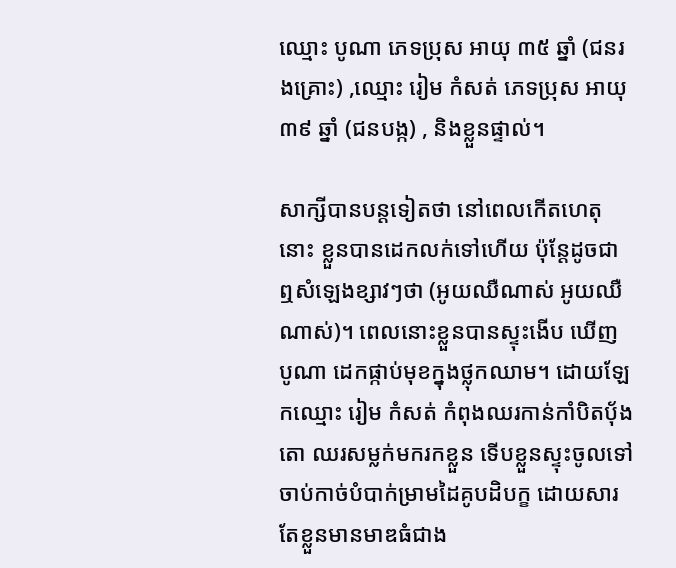ឈ្មោះ បូណា ភេទប្រុស អាយុ ៣៥ ឆ្នាំ (ជនរងគ្រោះ) ,ឈ្មោះ រៀម កំសត់ ភេទប្រុស អាយុ ៣៩ ឆ្នាំ (ជនបង្ក) , និងខ្លួនផ្ទាល់។

សាក្សីបានបន្តទៀតថា នៅពេលកើតហេតុនោះ ខ្លួនបានដេកលក់ទៅហើយ ប៉ុន្តែដូចជាឮសំឡេងខ្សាវៗថា (អូយឈឺណាស់ អូយឈឺណាស់)។ ពេលនោះខ្លួនបានស្ទុះងើប ឃើញ បូណា ដេកផ្កាប់មុខក្នុងថ្លុកឈាម។ ដោយឡែកឈ្មោះ រៀម កំសត់ កំពុងឈរកាន់កាំបិតបុ័ងតោ ឈរសម្លក់មករកខ្លួន ទើបខ្លួនស្ទុះចូលទៅចាប់កាច់បំបាក់ម្រាមដៃគូបដិបក្ខ ដោយសារតែខ្លួនមានមាឌធំជាង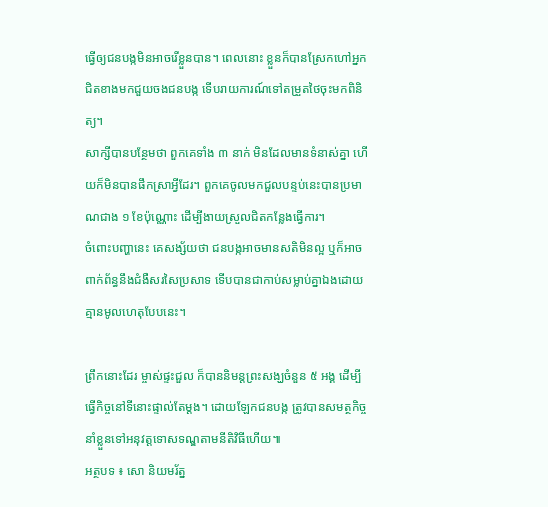ធ្វើឲ្យជនបង្កមិនអាចរើខ្លួនបាន។ ពេលនោះ ខ្លួនក៏បានស្រែកហៅអ្នកជិតខាងមកជួយចងជនបង្ក ទើបរាយការណ៍ទៅតម្រួតថៃចុះមកពិនិត្យ។
សាក្សីបានបន្ថែមថា ពួកគេទាំង ៣ នាក់ មិនដែលមានទំនាស់គ្នា ហើយក៏មិនបានផឹកស្រាអ្វីដែរ។ ពួកគេចូលមកជួលបន្ទប់នេះបានប្រមាណជាង ១ ខែប៉ុណ្ណោះ ដើម្បីងាយស្រួលជិតកន្លែងធ្វើការ។
ចំពោះបញ្ហានេះ គេសង្ស័យថា ជនបង្កអាចមានសតិមិនល្អ ឬក៏អាចពាក់ព័ន្ធនឹងជំងឺសរសៃប្រសាទ ទើបបានជាកាប់សម្លាប់គ្នាឯងដោយគ្មានមូលហេតុបែបនេះ។

ព្រឹកនោះដែរ ម្ចាស់ផ្ទះជួល ក៏បាននិមន្តព្រះសង្ឃចំនួន ៥ អង្គ ដើម្បីធ្វើកិច្ចនៅទីនោះផ្ទាល់តែម្ដង។ ដោយឡែកជនបង្ក ត្រូវបានសមត្ថកិច្ចនាំខ្លួនទៅអនុវត្តទោសទណ្ឌតាមនីតិវិធីហើយ៕
អត្ថបទ ៖ សោ និយមរ័ត្ន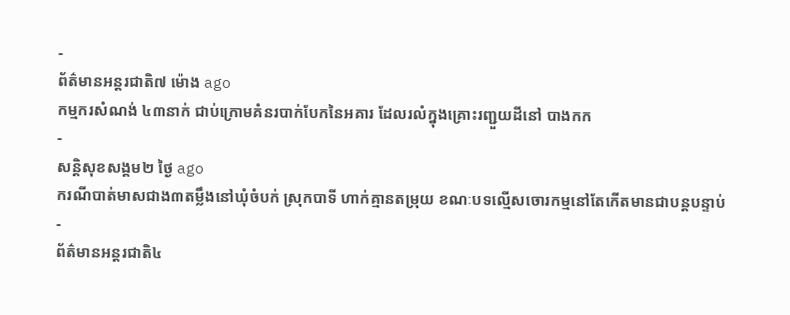-
ព័ត៌មានអន្ដរជាតិ៧ ម៉ោង ago
កម្មករសំណង់ ៤៣នាក់ ជាប់ក្រោមគំនរបាក់បែកនៃអគារ ដែលរលំក្នុងគ្រោះរញ្ជួយដីនៅ បាងកក
-
សន្តិសុខសង្គម២ ថ្ងៃ ago
ករណីបាត់មាសជាង៣តម្លឹងនៅឃុំចំបក់ ស្រុកបាទី ហាក់គ្មានតម្រុយ ខណៈបទល្មើសចោរកម្មនៅតែកើតមានជាបន្តបន្ទាប់
-
ព័ត៌មានអន្ដរជាតិ៤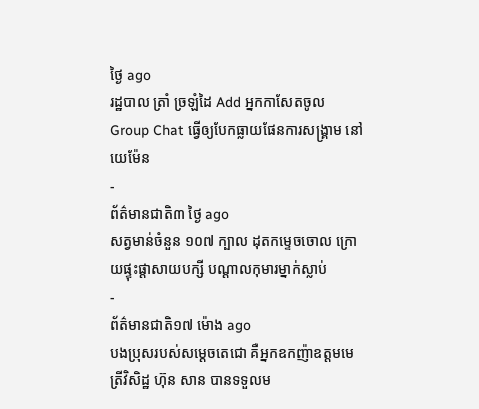ថ្ងៃ ago
រដ្ឋបាល ត្រាំ ច្រឡំដៃ Add អ្នកកាសែតចូល Group Chat ធ្វើឲ្យបែកធ្លាយផែនការសង្គ្រាម នៅយេម៉ែន
-
ព័ត៌មានជាតិ៣ ថ្ងៃ ago
សត្វមាន់ចំនួន ១០៧ ក្បាល ដុតកម្ទេចចោល ក្រោយផ្ទុះផ្ដាសាយបក្សី បណ្តាលកុមារម្នាក់ស្លាប់
-
ព័ត៌មានជាតិ១៧ ម៉ោង ago
បងប្រុសរបស់សម្ដេចតេជោ គឺអ្នកឧកញ៉ាឧត្តមមេត្រីវិសិដ្ឋ ហ៊ុន សាន បានទទួលម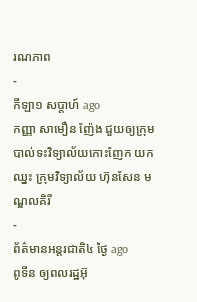រណភាព
-
កីឡា១ សប្តាហ៍ ago
កញ្ញា សាមឿន ញ៉ែង ជួយឲ្យក្រុមបាល់ទះវិទ្យាល័យកោះញែក យកឈ្នះ ក្រុមវិទ្យាល័យ ហ៊ុនសែន មណ្ឌលគិរី
-
ព័ត៌មានអន្ដរជាតិ៤ ថ្ងៃ ago
ពូទីន ឲ្យពលរដ្ឋអ៊ុ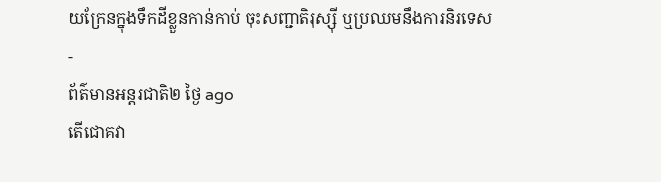យក្រែនក្នុងទឹកដីខ្លួនកាន់កាប់ ចុះសញ្ជាតិរុស្ស៊ី ឬប្រឈមនឹងការនិរទេស
-
ព័ត៌មានអន្ដរជាតិ២ ថ្ងៃ ago
តើជោគវា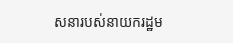សនារបស់នាយករដ្ឋម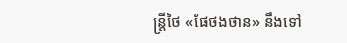ន្ត្រីថៃ «ផែថងថាន» នឹងទៅ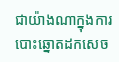ជាយ៉ាងណាក្នុងការបោះឆ្នោតដកសេច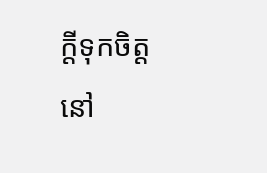ក្តីទុកចិត្តនៅ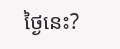ថ្ងៃនេះ?